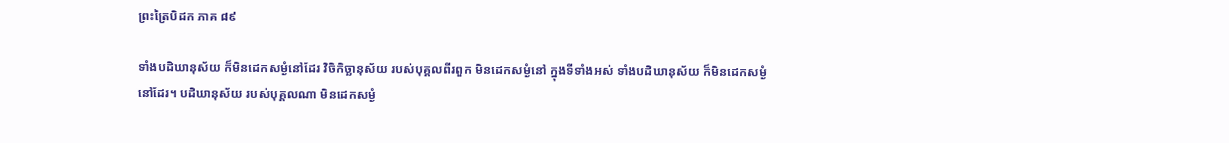ព្រះត្រៃបិដក ភាគ ៨៩

ទាំងបដិឃានុស័យ ក៏មិនដេកសម្ងំនៅដែរ វិចិកិច្ឆានុស័យ របស់បុគ្គលពីរពួក មិនដេកសម្ងំនៅ ក្នុងទីទាំងអស់ ទាំងបដិឃានុស័យ ក៏មិនដេកសម្ងំនៅដែរ។ បដិឃានុស័យ របស់បុគ្គលណា មិនដេកសម្ងំ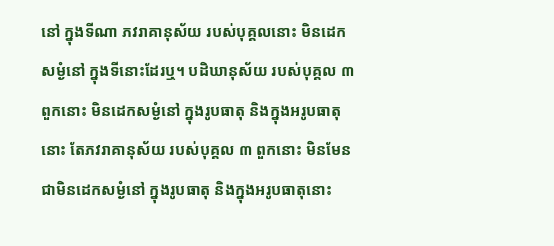នៅ ក្នុងទីណា ភវរាគានុស័យ របស់បុគ្គលនោះ មិនដេកសម្ងំនៅ ក្នុងទីនោះដែរឬ។ បដិឃានុស័យ របស់បុគ្គល ៣ ពួកនោះ មិនដេកសម្ងំនៅ ក្នុងរូបធាតុ និងក្នុងអរូបធាតុនោះ តែភវរាគានុស័យ របស់បុគ្គល ៣ ពួកនោះ មិនមែនជាមិនដេកសម្ងំនៅ ក្នុងរូបធាតុ និងក្នុងអរូបធាតុនោះ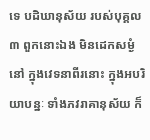ទេ បដិឃានុស័យ របស់បុគ្គល ៣ ពួកនោះឯង មិនដេកសម្ងំនៅ ក្នុងវេទនាពីរនោះ ក្នុងអបរិយាបន្នៈ ទាំងភវរាគានុស័យ ក៏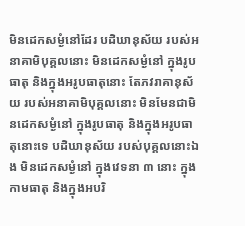មិនដេកសម្ងំនៅដែរ បដិឃានុស័យ របស់អនាគាមិបុគ្គលនោះ មិនដេកសម្ងំនៅ ក្នុងរូបធាតុ និងក្នុងអរូបធាតុនោះ តែភវរាគានុស័យ របស់អនាគាមិបុគ្គលនោះ មិនមែនជាមិនដេកសម្ងំនៅ ក្នុងរូបធាតុ និងក្នុងអរូបធាតុនោះទេ បដិឃានុស័យ របស់បុគ្គលនោះឯង មិនដេកសម្ងំនៅ ក្នុងវេទនា ៣ នោះ ក្នុងកាមធាតុ និងក្នុងអបរិ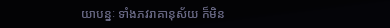យាបន្នៈ ទាំងភវរាគានុស័យ ក៏មិន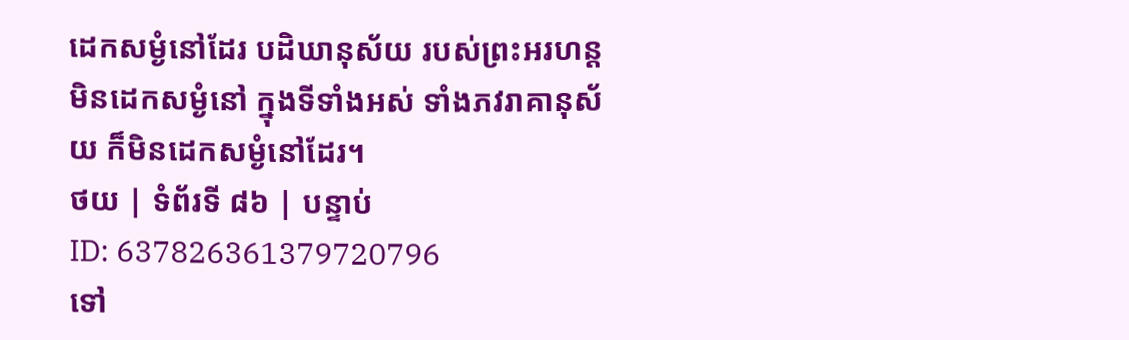ដេកសម្ងំនៅដែរ បដិឃានុស័យ របស់ព្រះអរហន្ត មិនដេកសម្ងំនៅ ក្នុងទីទាំងអស់ ទាំងភវរាគានុស័យ ក៏មិនដេកសម្ងំនៅដែរ។
ថយ | ទំព័រទី ៨៦ | បន្ទាប់
ID: 637826361379720796
ទៅ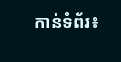កាន់ទំព័រ៖